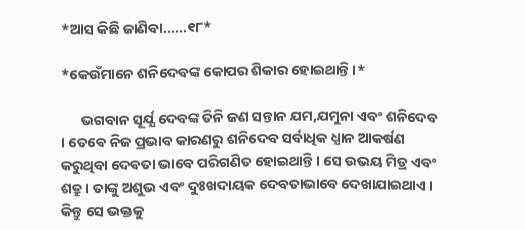*ଆସ କିଛି ଜାଣିବା......୧୮*

*କେଉଁମାନେ ଶନିଦେବଙ୍କ କୋପର ଶିକାର ହୋଇଥାନ୍ତି ।*

      ଭଗବାନ ସୂର୍ଯ୍ଯ ଦେବଙ୍କ ତିନି ଜଣ ସନ୍ତାନ ଯମ,ଯମୁନା ଏବଂ ଶନିଦେବ । ତେଵେ ନିଜ ପ୍ରଭାବ କାରଣରୁ ଶନିଦେବ ସର୍ବାଧିକ ଧ୍ଯାନ ଆକର୍ଷଣ କରୁଥିବା ଦେଵତା ଭାବେ ପରିଗଣିତ ହୋଇଥାନ୍ତି । ସେ ଉଭୟ ମିତ୍ର ଏବଂ ଶତ୍ରୁ । ତାଙ୍କୁ ଅଶୁଭ ଏବଂ ଦୁଃଖଦାୟକ ଦେବତାଭାବେ ଦେଖାଯାଇଥାଏ । କିନ୍ତୁ ସେ ଭକ୍ତକୁ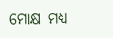ମୋକ୍ଷ ମଧ୍ଯ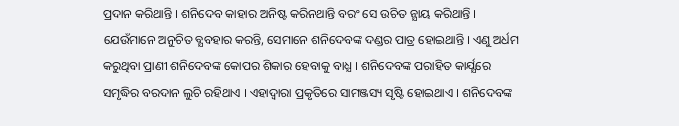ପ୍ରଦାନ କରିଥାନ୍ତି । ଶନିଦେବ କାହାର ଅନିଷ୍ଟ କରିନଥାନ୍ତି ବରଂ ସେ ଉଚିତ ନ୍ଯାୟ କରିଥାନ୍ତି । ଯେଉଁମାନେ ଅନୁଚିତ ବ୍ଯବହାର କରନ୍ତି, ସେମାନେ ଶନିଦେବଙ୍କ ଦଣ୍ଡର ପାତ୍ର ହୋଇଥାନ୍ତି । ଏଣୁ ଅର୍ଧମ କରୁଥିବା ପ୍ରାଣୀ ଶନିଦେବଙ୍କ କୋପର ଶିକାର ହେବାକୁ ବାଧ୍ଯ । ଶନିଦେବଙ୍କ ପରାହିତ କାର୍ଯ୍ଯରେ ସମୃଦ୍ଧିର ବରଦାନ ଲୁଚି ରହିଥାଏ । ଏହାଦ୍ବାରା ପ୍ରକୃତିରେ ସାମଞ୍ଜସ୍ୟ ସୃଷ୍ଟି ହୋଇଥାଏ । ଶନିଦେବଙ୍କ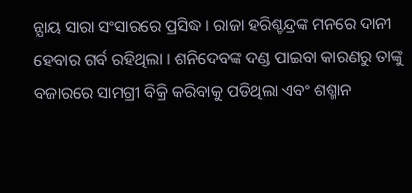ନ୍ଯାୟ ସାରା ସଂସାରରେ ପ୍ରସିଦ୍ଧ । ରାଜା ହରିଶ୍ଚନ୍ଦ୍ରଙ୍କ ମନରେ ଦାନୀ ହେବାର ଗର୍ବ ରହିଥିଲା । ଶନିଦେବଙ୍କ ଦଣ୍ଡ ପାଇବା କାରଣରୁ ତାଙ୍କୁ ବଜାରରେ ସାମଗ୍ରୀ ବିକ୍ରି କରିବାକୁ ପଡିଥିଲା ଏବଂ ଶଶ୍ମାନ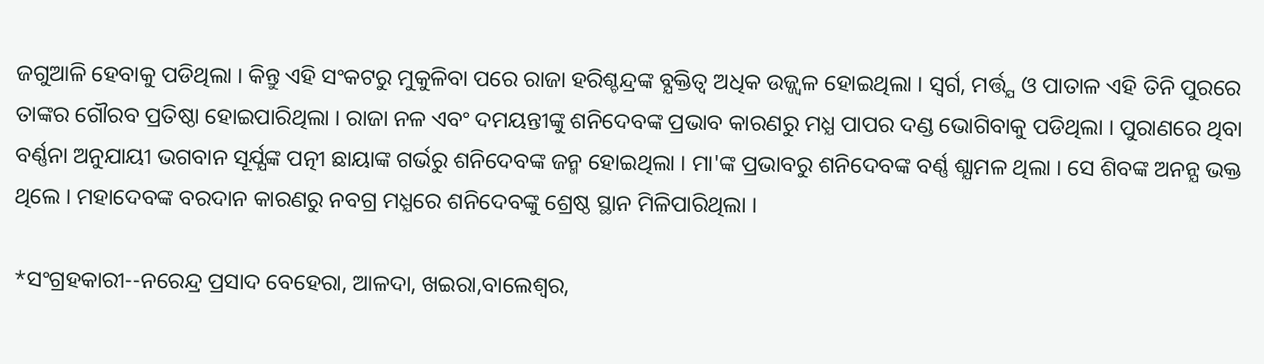ଜଗୁଆଳି ହେବାକୁ ପଡିଥିଲା । କିନ୍ତୁ ଏହି ସଂକଟରୁ ମୁକୁଳିବା ପରେ ରାଜା ହରିଶ୍ଚନ୍ଦ୍ରଙ୍କ ବ୍ଯକ୍ତିତ୍ଵ ଅଧିକ ଉଜ୍ଜ୍ଵଳ ହୋଇଥିଲା । ସ୍ବର୍ଗ, ମର୍ତ୍ତ୍ଯ ଓ ପାତାଳ ଏହି ତିନି ପୁରରେ ତାଙ୍କର ଗୌରବ ପ୍ରତିଷ୍ଠା ହୋଇପାରିଥିଲା । ରାଜା ନଳ ଏବଂ ଦମୟନ୍ତୀଙ୍କୁ ଶନିଦେବଙ୍କ ପ୍ରଭାବ କାରଣରୁ ମଧ୍ଯ ପାପର ଦଣ୍ଡ ଭୋଗିବାକୁ ପଡିଥିଲା । ପୁରାଣରେ ଥିବା ବର୍ଣ୍ଣନା ଅନୁଯାୟୀ ଭଗବାନ ସୂର୍ଯ୍ଯଙ୍କ ପତ୍ନୀ ଛାୟାଙ୍କ ଗର୍ଭରୁ ଶନିଦେବଙ୍କ ଜନ୍ମ ହୋଇଥିଲା । ମା'ଙ୍କ ପ୍ରଭାବରୁ ଶନିଦେବଙ୍କ ବର୍ଣ୍ଣ ଶ୍ଯାମଳ ଥିଲା । ସେ ଶିବଙ୍କ ଅନନ୍ଯ ଭକ୍ତ ଥିଲେ । ମହାଦେବଙ୍କ ବରଦାନ କାରଣରୁ ନବଗ୍ର ମଧ୍ଯରେ ଶନିଦେବଙ୍କୁ ଶ୍ରେଷ୍ଠ ସ୍ଥାନ ମିଳିପାରିଥିଲା ।

*ସଂଗ୍ରହକାରୀ--ନରେନ୍ଦ୍ର ପ୍ରସାଦ ବେହେରା, ଆଳଦା, ଖଇରା,ବାଲେଶ୍ବର,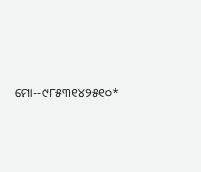ମୋ--୯୮୫୩୧୪୨୫୧୦*